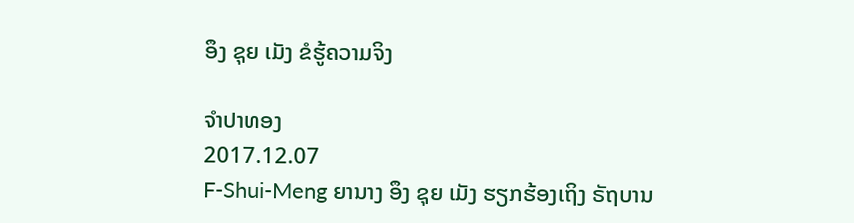ອຶງ ຊຸຍ ເມັງ ຂໍຮູ້ຄວາມຈິງ

ຈໍາປາທອງ
2017.12.07
F-Shui-Meng ຍານາງ ອຶງ ຊຸຍ ເມັງ ຮຽກຮ້ອງເຖິງ ຣັຖບານ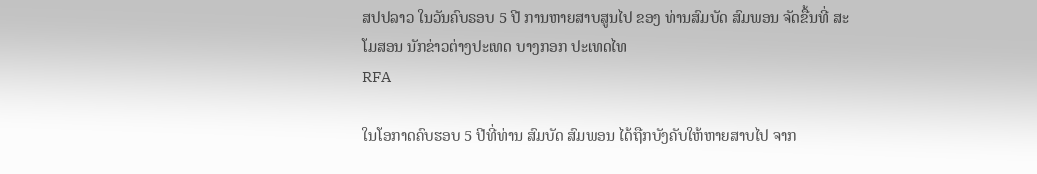ສປປລາວ ໃນວັນຄົບຣອບ 5 ປີ ການຫາຍສາບສູນໄປ ຂອງ ທ່ານສົມບັດ ສົມພອນ ຈັດຂື້ນທີ່ ສະໂມສອນ ນັກຂ່າວຕ່າງປະເທດ ບາງກອກ ປະເທດໄທ
RFA

ໃນໂອກາດຄົບຮອບ 5 ປີທີ່ທ່ານ ສົມບັດ ສົມພອນ ໄດ້ຖືກບັງຄັບໃຫ້ຫາຍສາບໄປ ຈາກ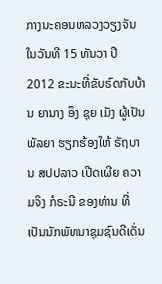ກາງນະຄອນຫລວງວຽງຈັນ ໃນວັນທີ 15 ທັນວາ ປີ 2012 ຂະນະທີ່ຂັບຣົດກັບບ້ານ ຍານາງ ອຶງ ຊຸຍ ເມັງ ຜູ້ເປັນພັລຍາ ຮຽກຮ້ອງໃຫ້ ຣັຖບານ ສປປລາວ ເປີດເຜີຍ ຄວາມຈິງ ກໍຣະນີ ຂອງທ່ານ ທີ່ເປັນນັກພັທນາຊຸມຊົນດີເດັ່ນ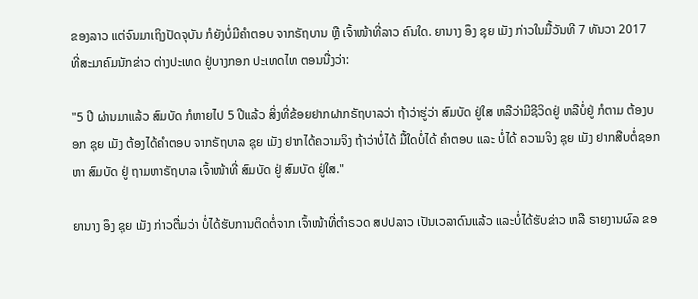ຂອງລາວ ແຕ່ຈົນມາເຖິງປັດຈຸບັນ ກໍຍັງບໍ່ມີຄຳຕອບ ຈາກຣັຖບານ ຫຼື ເຈົ້າໜ້າທີ່ລາວ ຄົນໃດ. ຍານາງ ອຶງ ຊຸຍ ເມັງ ກ່າວໃນມື້ວັນທີ 7 ທັນວາ 2017 ທີ່ສະມາຄົມນັກຂ່າວ ຕ່າງປະເທດ ຢູ່ບາງກອກ ປະເທດໄທ ຕອນນື່ງວ່າ:

"5 ປີ ຜ່ານມາແລ້ວ ສົມບັດ ກໍຫາຍໄປ 5 ປີແລ້ວ ສິ່ງທີ່ຂ້ອຍຢາກຝາກຣັຖບາລວ່າ ຖ້າວ່າຮູ່ວ່າ ສົມບັດ ຢູ່ໃສ ຫລືວ່າມີຊີວິດຢູ່ ຫລືບໍ່ຢູ່ ກໍຕາມ ຕ້ອງບອກ ຊຸຍ ເມັງ ຕ້ອງໄດ້ຄໍາຕອບ ຈາກຣັຖບາລ ຊຸຍ ເມັງ ຢາກໄດ້ຄວາມຈິງ ຖ້າວ່າບໍ່ໄດ້ ມື້ໃດບໍ່ໄດ້ ຄໍາຕອບ ແລະ ບໍ່ໄດ້ ຄວາມຈິງ ຊຸຍ ເມັງ ຢາກສືບຕໍ່ຊອກຫາ ສົມບັດ ຢູ່ ຖາມຫາຣັຖບາລ ເຈົ້າໜ້າທີ່ ສົມບັດ ຢູ່ ສົມບັດ ຢູ່ໃສ."

ຍານາງ ອຶງ ຊຸຍ ເມັງ ກ່າວຕື່ມວ່າ ບໍ່ໄດ້ຮັບການຕິດຕໍ່ຈາກ ເຈົ້າໜ້າທີ່ຕຳຣວດ ສປປລາວ ເປັນເວລາດົນແລ້ວ ແລະບໍ່ໄດ້ຮັບຂ່າວ ຫລື ຣາຍງານຜົລ ຂອ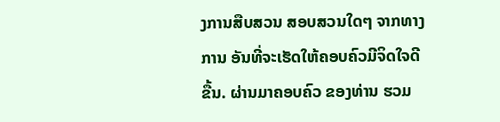ງການສືບສວນ ສອບສວນໃດໆ ຈາກທາງການ ອັນທີ່ຈະເຮັດໃຫ້ຄອບຄົວມີຈິດໃຈດີຂື້ນ. ຜ່ານມາຄອບຄົວ ຂອງທ່ານ ຮວມ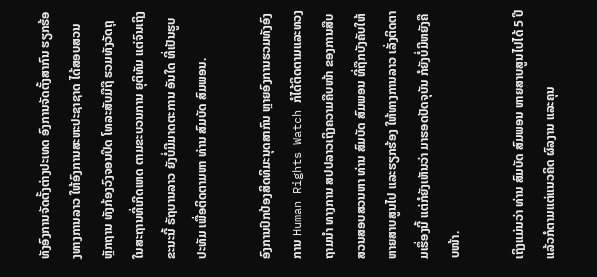ທັງອົງການຈັດຕັ້ງຕ່າງປະເທດ ອົງການຈັດຕັ້ງສາກົນ ຮຽກຮ້ອງທາງການລາວ ໃຫ້ອົງການສະຫະປະຊາຊາດ ໄດ້ສອບສວນຫຼັກຖານ ທັງກ້ອງວົງຈອນປິດ ໂທລະສັບມືຖື ຮວມທັງວັດຖຸ ໃນສະຖານທີ່ເກີດເຫດ ຕາມຂະບວນການ ຍຸຕິທັມ ແຕ່ຈົນເຖິງຂະນະນີ້ ຣັຖບານລາວ ຍັງບໍ່ມີມາດຕະການ ອັນໃດ ທີ່ເປັນຮູບປະທັມ ເພື່ອຕິດຕາມຫາ ທ່ານ ສົມບັດ ສົມພອນ.

ອົງການປົກປ້ອງສິດທິມະນຸດສາກົນ ຫຼາຍອົງການຮວມທັງອົງການ Human Rights Watch ກໍໄດ້ຕິດຕາມແລະທວງຖາມນໍາ ທາງການ ສປປລາວເຖິງຄວາມຄືບໜ້າ ຂອງການສືບສວນສອບສວນຫາ ທ່ານ ສົມບັດ ສົມພອນ ທີ່ຖືກບັງຄັບໃຫ້ ຫາຍສາບສູນໄປ ແລະຮຽກຮ້ອງ ໃຫ້ທາງການລາວ ເລັ່ງຕິດຕາມເຮຶ່ອງນີ້ ແຕ່ກໍຍັງເຫັນວ່າ ມາຮອດປັດຈຸບັນ ກໍຍັງບໍ່ມີຫຍັງຄືບໜ້າ.

ເຖິງແມ່ນວ່າ ທ່ານ ສົມບັດ ສົມພອນ ຫາຍສາບສູນໄປໄດ້ 5 ປີ ແລ້ວກໍຕາມແຕ່ແນວຄິດ ຜົລງານ ແລະຄຸນ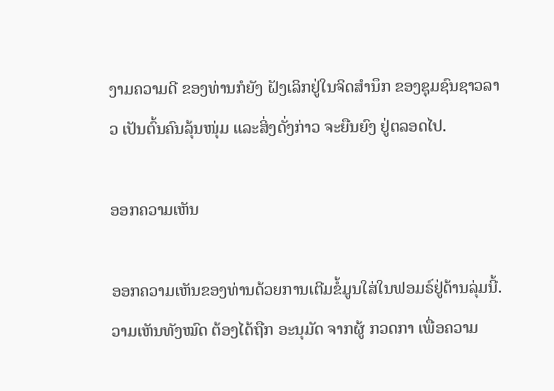ງາມຄວາມດີ ຂອງທ່ານກໍຍັງ ຝັງເລິກຢູ່ໃນຈິດສໍານຶກ ຂອງຊຸມຊົນຊາວລາວ ເປັນຕົ້ນຄົນລຸ້ນໜຸ່ມ ແລະສິ່ງດັ່ງກ່າວ ຈະຍືນຍົງ ຢູ່ຕລອດໄປ.

ອອກຄວາມເຫັນ

ອອກຄວາມເຫັນຂອງທ່ານດ້ວຍການເຕີມຂໍ້ມູນໃສ່ໃນຟອມຣ໌ຢູ່ດ້ານລຸ່ມນີ້. ວາມເຫັນທັງໝົດ ຕ້ອງໄດ້ຖືກ ອະນຸມັດ ຈາກຜູ້ ກວດກາ ເພື່ອຄວາມ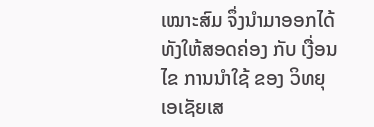ເໝາະສົມ ຈຶ່ງນໍາມາອອກໄດ້ ທັງໃຫ້ສອດຄ່ອງ ກັບ ເງື່ອນໄຂ ການນຳໃຊ້ ຂອງ ວິທຍຸເອເຊັຍເສ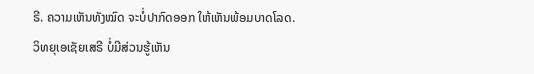ຣີ. ຄວາມເຫັນທັງໝົດ ຈະບໍ່ປາກົດອອກ ໃຫ້ເຫັນພ້ອມບາດໂລດ. ວິທຍຸເອເຊັຍເສຣີ ບໍ່ມີສ່ວນຮູ້ເຫັນ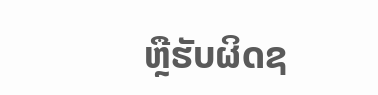ຫຼືຮັບຜິດຊ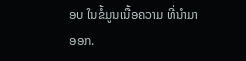ອບ ໃນຂໍ້ມູນເນື້ອຄວາມ ທີ່ນໍາມາອອກ.